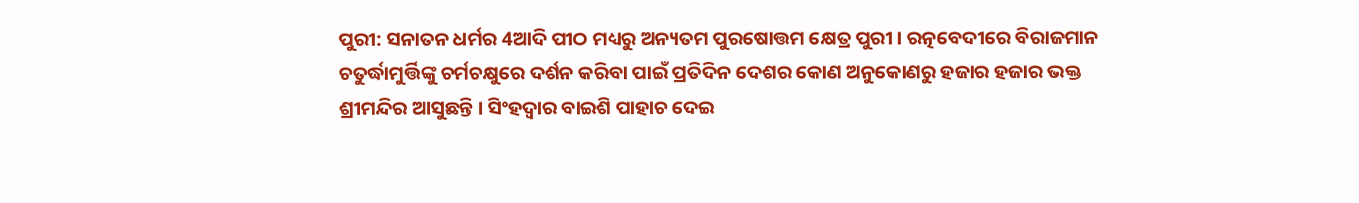ପୁରୀ: ସନାତନ ଧର୍ମର 4ଆଦି ପୀଠ ମଧ୍ୟରୁ ଅନ୍ୟତମ ପୁରଷୋତ୍ତମ କ୍ଷେତ୍ର ପୁରୀ । ରତ୍ନବେଦୀରେ ବିରାଜମାନ ଚତୁର୍ଦ୍ଧାମୁର୍ତ୍ତିଙ୍କୁ ଚର୍ମଚକ୍ଷୁରେ ଦର୍ଶନ କରିବା ପାଇଁ ପ୍ରତିଦିନ ଦେଶର କୋଣ ଅନୁକୋଣରୁ ହଜାର ହଜାର ଭକ୍ତ ଶ୍ରୀମନ୍ଦିର ଆସୁଛନ୍ତି । ସିଂହଦ୍ଵାର ବାଇଶି ପାହାଚ ଦେଇ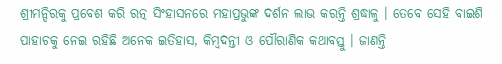ଶ୍ରୀମନ୍ଦିରକୁ ପ୍ରବେଶ କରି ରତ୍ନ ସିଂହାସନରେ ମହାପ୍ରଭୁଙ୍କ ଦର୍ଶନ ଲାଭ କରନ୍ତି ଶ୍ରଦ୍ଧାଳୁ । ତେବେ ସେହି ବାଇଶି ପାହାଚକୁ ନେଇ ରହିଛି ଅନେକ ଇତିହାସ, କିମ୍ବଦନ୍ତୀ ଓ ପୌରାଣିକ କଥାବସ୍ତୁ । ଜାଣନ୍ତି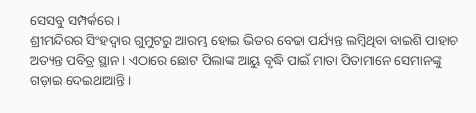ସେସବୁ ସମ୍ପର୍କରେ ।
ଶ୍ରୀମନ୍ଦିରର ସିଂହଦ୍ବାର ଗୁମୁଟରୁ ଆରମ୍ଭ ହୋଇ ଭିତର ବେଢା ପର୍ଯ୍ୟନ୍ତ ଲମ୍ବିଥିବା ବାଇଶି ପାହାଚ ଅତ୍ୟନ୍ତ ପବିତ୍ର ସ୍ଥାନ । ଏଠାରେ ଛୋଟ ପିଲାଙ୍କ ଆୟୁ ବୃଦ୍ଧି ପାଇଁ ମାତା ପିତାମାନେ ସେମାନଙ୍କୁ ଗଡ଼ାଇ ଦେଇଥାଆନ୍ତି ।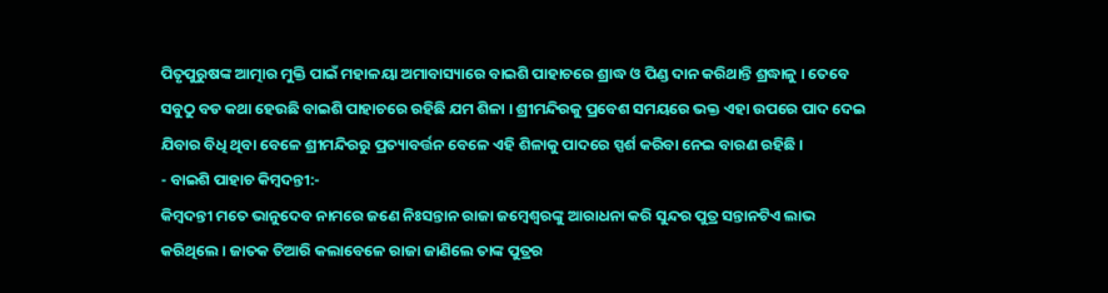ପିତୃପୁରୁଷଙ୍କ ଆତ୍ମାର ମୁକ୍ତି ପାଇଁ ମହାଳୟା ଅମାବାସ୍ୟାରେ ବାଇଶି ପାହାଚରେ ଶ୍ରାଦ୍ଧ ଓ ପିଣ୍ଡ ଦାନ କରିଥାନ୍ତି ଶ୍ରଦ୍ଧାଳୁ । ତେବେ ସବୁଠୁ ବଡ କଥା ହେଉଛି ବାଇଶି ପାହାଚରେ ରହିଛି ଯମ ଶିଳା । ଶ୍ରୀମନ୍ଦିରକୁ ପ୍ରବେଶ ସମୟରେ ଭକ୍ତ ଏହା ଉପରେ ପାଦ ଦେଇ ଯିବାର ବିଧି ଥିବା ବେଳେ ଶ୍ରୀମନ୍ଦିରରୁ ପ୍ରତ୍ୟାବର୍ତ୍ତନ ବେଳେ ଏହି ଶିଳାକୁ ପାଦରେ ସ୍ପର୍ଶ କରିବା ନେଇ ବାରଣ ରହିଛି ।
- ବାଇଶି ପାହାଚ କିମ୍ବଦନ୍ତୀ:-
କିମ୍ବଦନ୍ତୀ ମତେ ଭାନୁଦେବ ନାମରେ ଜଣେ ନିଃସନ୍ତାନ ରାଜା ଜମ୍ବେଶ୍ୱରଙ୍କୁ ଆରାଧନା କରି ସୁନ୍ଦର ପୁତ୍ର ସନ୍ତାନଟିଏ ଲାଭ କରିଥିଲେ । ଜାତକ ତିଆରି କଲାବେଳେ ରାଜା ଜାଣିଲେ ତାଙ୍କ ପୁତ୍ରର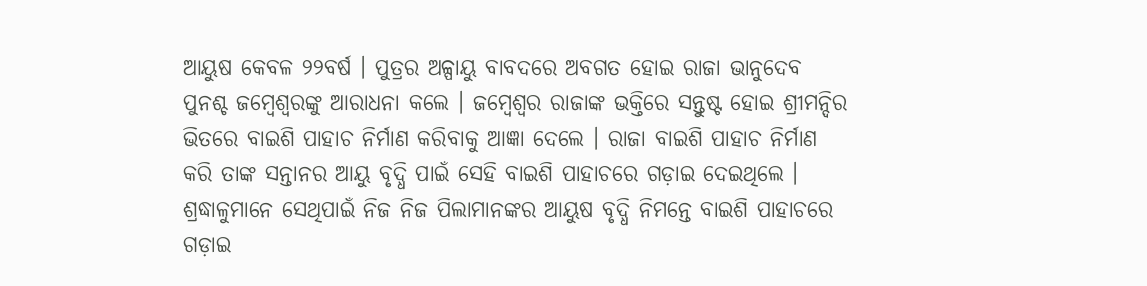ଆୟୁଷ କେବଳ ୨୨ବର୍ଷ । ପୁତ୍ରର ଅଳ୍ପାୟୁ ବାବଦରେ ଅବଗତ ହୋଇ ରାଜା ଭାନୁଦେବ ପୁନଶ୍ଚ ଜମ୍ବେଶ୍ୱରଙ୍କୁ ଆରାଧନା କଲେ । ଜମ୍ବେଶ୍ୱର ରାଜାଙ୍କ ଭକ୍ତିରେ ସନ୍ତୁଷ୍ଟ ହୋଇ ଶ୍ରୀମନ୍ଦିର ଭିତରେ ବାଇଶି ପାହାଚ ନିର୍ମାଣ କରିବାକୁ ଆଜ୍ଞା ଦେଲେ । ରାଜା ବାଇଶି ପାହାଚ ନିର୍ମାଣ କରି ତାଙ୍କ ସନ୍ତାନର ଆୟୁ ବୃଦ୍ଧି ପାଇଁ ସେହି ବାଇଶି ପାହାଚରେ ଗଡ଼ାଇ ଦେଇଥିଲେ । ଶ୍ରଦ୍ଧାଳୁମାନେ ସେଥିପାଇଁ ନିଜ ନିଜ ପିଲାମାନଙ୍କର ଆୟୁଷ ବୃଦ୍ଧି ନିମନ୍ତେ ବାଇଶି ପାହାଚରେ ଗଡ଼ାଇ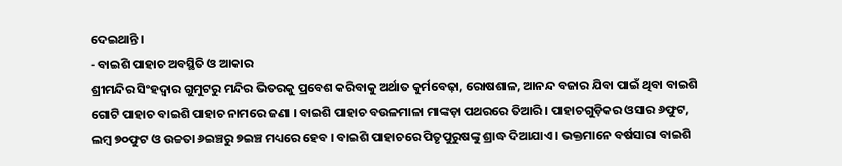ଦେଇଥାନ୍ତି ।
- ବାଇଶି ପାହାଚ ଅବସ୍ଥିତି ଓ ଆକାର
ଶ୍ରୀମନ୍ଦିର ସିଂହଦ୍ୱାର ଗୁମୁଟରୁ ମନ୍ଦିର ଭିତରକୁ ପ୍ରବେଶ କରିବାକୁ ଅର୍ଥାତ କୁର୍ମବେଢ଼ା, ରୋଷଶାଳ, ଆନନ୍ଦ ବଜାର ଯିବା ପାଇଁ ଥିବା ବାଇଶି ଗୋଟି ପାହାଚ ବାଇଶି ପାହାଚ ନାମରେ ଜଣା । ବାଇଶି ପାହାଚ ବଉଳମାଳା ମାଙ୍କଡ଼ା ପଥରରେ ତିଆରି । ପାହାଚଗୁଡ଼ିକର ଓସାର ୬ଫୁଟ, ଲମ୍ବ ୭୦ଫୁଟ ଓ ଉଚ୍ଚତା ୬ଇଞ୍ଚରୁ ୭ଇଞ୍ଚ ମଧ୍ୟରେ ହେବ । ବାଇଶି ପାହାଚରେ ପିତୃପୁରୁଷଙ୍କୁ ଶ୍ରାଦ୍ଧ ଦିଆଯାଏ । ଭକ୍ତମାନେ ବର୍ଷସାରା ବାଇଶି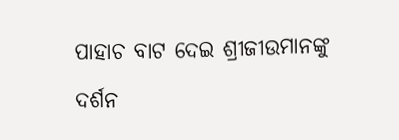ପାହାଚ ବାଟ ଦେଇ ଶ୍ରୀଜୀଉମାନଙ୍କୁ ଦର୍ଶନ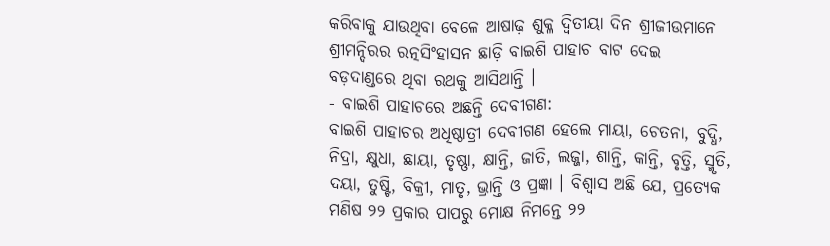କରିବାକୁ ଯାଉଥିବା ବେଳେ ଆଷାଢ଼ ଶୁକ୍ଳ ଦ୍ୱିତୀୟା ଦିନ ଶ୍ରୀଜୀଉମାନେ ଶ୍ରୀମନ୍ଦିରର ରତ୍ନସିଂହାସନ ଛାଡ଼ି ବାଇଶି ପାହାଚ ବାଟ ଦେଇ ବଡ଼ଦାଣ୍ଡରେ ଥିବା ରଥକୁ ଆସିଥାନ୍ତି ।
- ବାଇଶି ପାହାଚରେ ଅଛନ୍ତି ଦେବୀଗଣ:
ବାଇଶି ପାହାଚର ଅଧିଷ୍ଠାତ୍ରୀ ଦେବୀଗଣ ହେଲେ ମାୟା, ଚେତନା, ବୁଦ୍ଧି, ନିଦ୍ରା, କ୍ଷୁଧା, ଛାୟା, ତୃଷ୍ଣା, କ୍ଷାନ୍ତି, ଜାତି, ଲଜ୍ଜା, ଶାନ୍ତି, କାନ୍ତି, ବୃତ୍ତି, ସ୍ମୃତି, ଦୟା, ତୁଷ୍ଟି, ବିକ୍ରୀ, ମାତୃ, ଭ୍ରାନ୍ତି ଓ ପ୍ରଜ୍ଞା । ବିଶ୍ୱାସ ଅଛି ଯେ, ପ୍ରତ୍ୟେକ ମଣିଷ ୨୨ ପ୍ରକାର ପାପରୁ ମୋକ୍ଷ ନିମନ୍ତେ ୨୨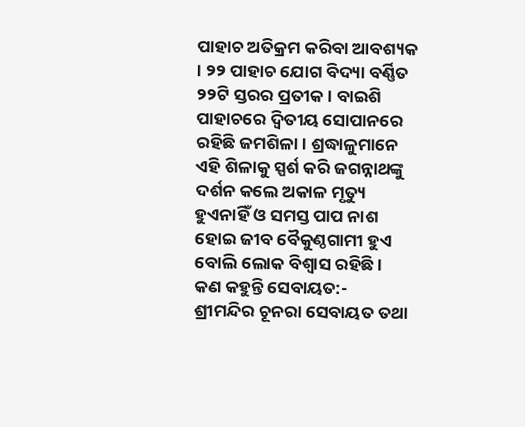ପାହାଚ ଅତିକ୍ରମ କରିବା ଆବଶ୍ୟକ । ୨୨ ପାହାଚ ଯୋଗ ବିଦ୍ୟା ବର୍ଣ୍ଣିତ ୨୨ଟି ସ୍ତରର ପ୍ରତୀକ । ବାଇଶି ପାହାଚରେ ଦ୍ୱିତୀୟ ସୋପାନରେ ରହିଛି ଜମଶିଳା । ଶ୍ରଦ୍ଧାଳୁମାନେ ଏହି ଶିଳାକୁ ସ୍ପର୍ଶ କରି ଜଗନ୍ନାଥଙ୍କୁ ଦର୍ଶନ କଲେ ଅକାଳ ମୃତ୍ୟୁ ହୁଏନାହିଁ ଓ ସମସ୍ତ ପାପ ନାଶ ହୋଇ ଜୀବ ବୈକୁଣ୍ଠଗାମୀ ହୁଏ ବୋଲି ଲୋକ ବିଶ୍ୱାସ ରହିଛି ।
କଣ କହୁନ୍ତି ସେବାୟତ:-
ଶ୍ରୀମନ୍ଦିର ଚୂନରା ସେବାୟତ ତଥା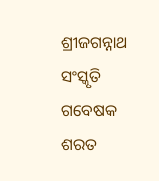ଶ୍ରୀଜଗନ୍ନାଥ ସଂସ୍କୃତି ଗବେଷକ ଶରତ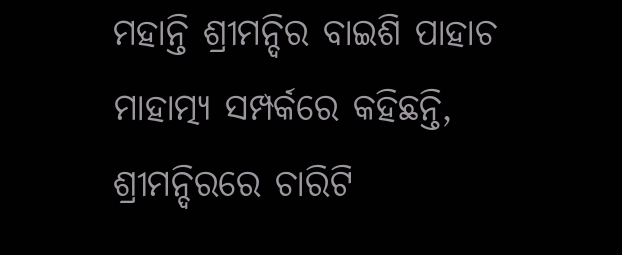ମହାନ୍ତି ଶ୍ରୀମନ୍ଦିର ବାଇଶି ପାହାଚ ମାହାତ୍ମ୍ୟ ସମ୍ପର୍କରେ କହିଛନ୍ତି, ଶ୍ରୀମନ୍ଦିରରେ ଚାରିଟି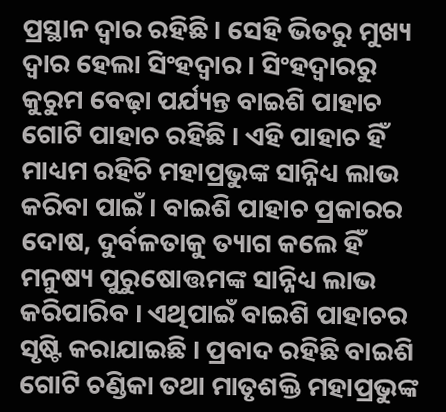ପ୍ରସ୍ଥାନ ଦ୍ଵାର ରହିଛି । ସେହି ଭିତରୁ ମୁଖ୍ୟ ଦ୍ବାର ହେଲା ସିଂହଦ୍ୱାର । ସିଂହଦ୍ୱାରରୁ କୁରୁମ ବେଢ଼ା ପର୍ଯ୍ୟନ୍ତ ବାଇଶି ପାହାଚ ଗୋଟି ପାହାଚ ରହିଛି । ଏହି ପାହାଚ ହିଁ ମାଧ୍ୟମ ରହିଚି ମହାପ୍ରଭୁଙ୍କ ସାନ୍ନିଧ୍ୟ ଲାଭ କରିବା ପାଇଁ । ବାଇଶି ପାହାଚ ପ୍ରକାରର ଦୋଷ, ଦୁର୍ବଳତାକୁ ତ୍ୟାଗ କଲେ ହିଁ ମନୁଷ୍ୟ ପୁରୁଷୋତ୍ତମଙ୍କ ସାନ୍ନିଧ୍ୟ ଲାଭ କରିପାରିବ । ଏଥିପାଇଁ ବାଇଶି ପାହାଚର ସୃଷ୍ଟି କରାଯାଇଛି । ପ୍ରବାଦ ରହିଛି ବାଇଶି ଗୋଟି ଚଣ୍ଡିକା ତଥା ମାତୃଶକ୍ତି ମହାପ୍ରଭୁଙ୍କ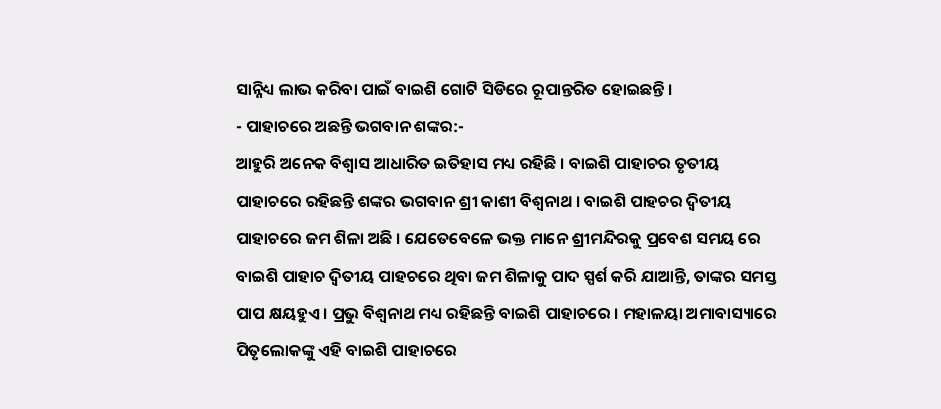ସାନ୍ନିଧ୍ୟ ଲାଭ କରିବା ପାଇଁ ବାଇଶି ଗୋଟି ସିଡିରେ ରୂପାନ୍ତରିତ ହୋଇଛନ୍ତି ।
- ପାହାଚରେ ଅଛନ୍ତି ଭଗବାନ ଶଙ୍କର:-
ଆହୁରି ଅନେକ ବିଶ୍ବାସ ଆଧାରିତ ଇତିହାସ ମଧ୍ୟ ରହିଛି । ବାଇଶି ପାହାଚର ତୃତୀୟ ପାହାଚରେ ରହିଛନ୍ତି ଶଙ୍କର ଭଗବାନ ଶ୍ରୀ କାଶୀ ବିଶ୍ଵନାଥ । ବାଇଶି ପାହଚର ଦ୍ଵିତୀୟ ପାହାଚରେ ଜମ ଶିଳା ଅଛି । ଯେତେବେଳେ ଭକ୍ତ ମାନେ ଶ୍ରୀମନ୍ଦିରକୁ ପ୍ରବେଶ ସମୟ ରେ ବାଇଶି ପାହାଚ ଦ୍ୱିତୀୟ ପାହଚରେ ଥିବା ଜମ ଶିଳାକୁ ପାଦ ସ୍ପର୍ଶ କରି ଯାଆନ୍ତି, ତାଙ୍କର ସମସ୍ତ ପାପ କ୍ଷୟହୁଏ । ପ୍ରଭୁ ବିଶ୍ୱନାଥ ମଧ୍ୟ ରହିଛନ୍ତି ବାଇଶି ପାହାଚରେ । ମହାଳୟା ଅମାବାସ୍ୟାରେ ପିତୃଲୋକଙ୍କୁ ଏହି ବାଇଶି ପାହାଚରେ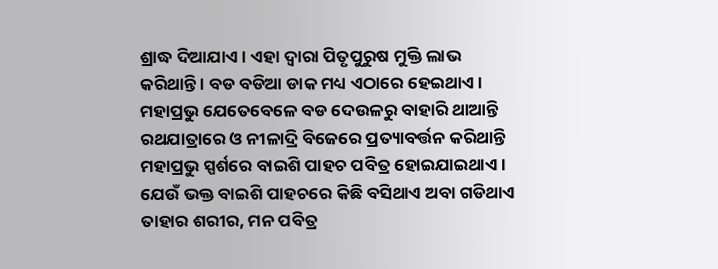ଶ୍ରାଦ୍ଧ ଦିଆଯାଏ । ଏହା ଦ୍ୱାରା ପିତୃପୁରୁଷ ମୁକ୍ତି ଲାଭ କରିଥାନ୍ତି । ବଡ ବଡିଆ ଡାକ ମଧ୍ୟ ଏଠାରେ ହେଇଥାଏ । ମହାପ୍ରଭୁ ଯେତେବେଳେ ବଡ ଦେଉଳରୁ ବାହାରି ଥାଆନ୍ତି ରଥଯାତ୍ରାରେ ଓ ନୀଳାଦ୍ରି ବିଜେରେ ପ୍ରତ୍ୟାବର୍ତ୍ତନ କରିଥାନ୍ତି ମହାପ୍ରଭୁ ସ୍ପର୍ଶରେ ବାଇଶି ପାହଚ ପବିତ୍ର ହୋଇଯାଇଥାଏ । ଯେଉଁ ଭକ୍ତ ବାଇଶି ପାହଚରେ କିଛି ବସିଥାଏ ଅବା ଗଡିଥାଏ ତାହାର ଶରୀର, ମନ ପବିତ୍ର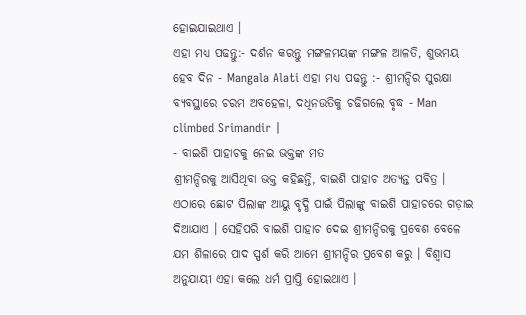ହୋଇଯାଇଥାଏ ।
ଏହା ମଧ୍ୟ ପଢନ୍ତୁ:- ଦର୍ଶନ କରନ୍ତୁ ମଙ୍ଗଳମୟଙ୍କ ମଙ୍ଗଳ ଆଳତି, ଶୁଭମୟ ହେବ ଦିନ - Mangala Alati ଏହା ମଧ୍ୟ ପଢନ୍ତୁ :- ଶ୍ରୀମନ୍ଦିର ସୁରକ୍ଷା ବ୍ୟବସ୍ଥାରେ ଚରମ ଅବହେଳା, ଦଧିନଉତିକୁ ଚଢିଗଲେ ବୃଦ୍ଧ - Man climbed Srimandir |
- ବାଇଶି ପାହାଚକୁ ନେଇ ଭକ୍ତଙ୍କ ମତ
ଶ୍ରୀମନ୍ଦିରକୁ ଆସିଥିବା ଭକ୍ତ କହିଛନ୍ତି, ବାଇଶି ପାହାଚ ଅତ୍ୟନ୍ତ ପବିତ୍ର । ଏଠାରେ ଛୋଟ ପିଲାଙ୍କ ଆୟୁ ବୃଦ୍ଧି ପାଇଁ ପିଲାଙ୍କୁ ବାଇଶି ପାହାଚରେ ଗଡ଼ାଇ ଦିଆଯାଏ । ସେହିପରି ବାଇଶି ପାହାଚ ଦେଇ ଶ୍ରୀମନ୍ଦିରକୁ ପ୍ରବେଶ ବେଳେ ଯମ ଶିଳାରେ ପାଦ ସ୍ପର୍ଶ କରି ଆମେ ଶ୍ରୀମନ୍ଦିର ପ୍ରବେଶ କରୁ । ବିଶ୍ୱାସ ଅନୁଯାୟୀ ଏହା କଲେ ଧର୍ମ ପ୍ରାପ୍ତି ହୋଇଥାଏ ।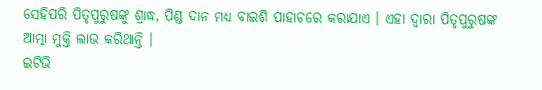ସେହିପରି ପିତୃପୁରୁଷଙ୍କୁ ଶ୍ରାଦ୍ଧ, ପିଣ୍ଡ ଦାନ ମଧ୍ୟ ବାଇଶି ପାହାଚରେ କରାଯାଏ । ଏହା ଦ୍ୱାରା ପିତୃପୁରୁଷଙ୍କ ଆତ୍ମା ମୁକ୍ତି ଲାଭ କରିଥାନ୍ତି ।
ଇଟିଭି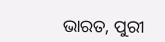ଭାରତ, ପୁରୀ